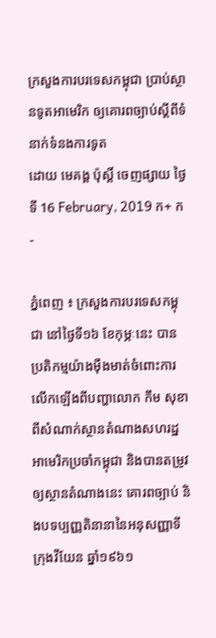ក្រសួងការបរទេសកម្ពុជា ប្រាប់ស្ថានទូតអាមេរិក ឲ្យគោរពច្បាប់ស្តីពីទំនាក់ទំនងការទូត
ដោយ មេគង្គ ប៉ុស្តិ៍ ចេញផ្សាយ ថ្ងៃទី 16 February, 2019 ក+ ក-

ភ្នំពេញ ៖ ក្រសួងការបរទេសកម្ពុជា នៅថ្ងៃទី១៦ ខែកុម្ភៈនេះ បាន ប្រតិកម្មយ៉ាងម៉ឺងមាត់ចំពោះការលើកឡើងពីបញ្ហាលោក កឹម សុខា ពីសំណាក់ស្ថានតំណាងសហរដ្ឋអាមេរិកប្រចាំកម្ពុជា និងបានតម្រូវឲ្យស្ថានតំណាងនេះ គោរពច្បាប់ និងបទប្បញ្ញតិនានានៃអនុសញ្ញាទីក្រុងវីយែន ឆ្នាំ១៩៦១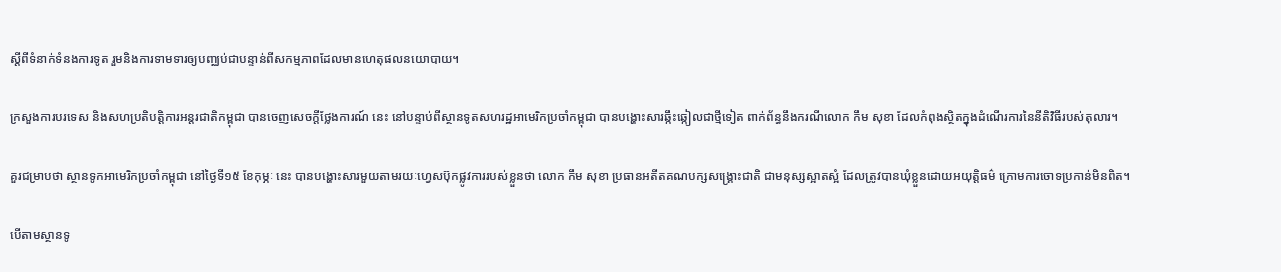ស្តីពីទំនាក់ទំនងការទូត រួមនិងការទាមទារឲ្យបញ្ឈប់ជាបន្ទាន់ពីសកម្មភាពដែលមានហេតុផលនយោបាយ។

ក្រសួងការបរទេស និងសហប្រតិបត្ដិការអន្ដរជាតិកម្ពុជា បានចេញសេចក្តីថ្លែងការណ៍ នេះ នៅបន្ទាប់ពីស្ថានទូតសហរដ្ឋអាមេរិកប្រចាំកម្ពុជា បានបង្ហោះសារឆ្កឹះឆ្កៀលជាថ្មីទៀត ពាក់ព័ន្ធនឹងករណីលោក កឹម សុខា ដែលកំពុងស្ថិតក្នុងដំណើរការនៃនីតិវិធីរបស់តុលារ។

គួរជម្រាបថា ស្ថានទូកអាមេរិកប្រចាំកម្ពុជា នៅថ្ងៃទី១៥ ខែកុម្ភៈ នេះ បានបង្ហោះសារមួយតាមរយៈហ្វេសប៊ុកផ្លូវការរបស់ខ្លួនថា លោក កឹម សុខា ប្រធានអតីតគណបក្សសង្គ្រោះជាតិ ជាមនុស្សស្អាតស្អំ ដែលត្រូវបានឃុំខ្លួនដោយអយុត្តិធម៌ ក្រោមការចោទប្រកាន់មិនពិត។

បើតាមស្ថានទូ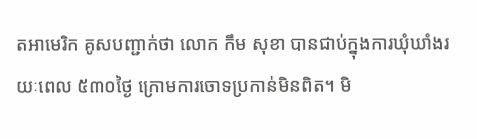តអាមេរិក គូសបញ្ជាក់ថា លោក កឹម សុខា បានជាប់ក្នុងការឃុំឃាំងរយៈពេល ៥៣០ថ្ងៃ ក្រោមការចោទប្រកាន់មិនពិត។ មិ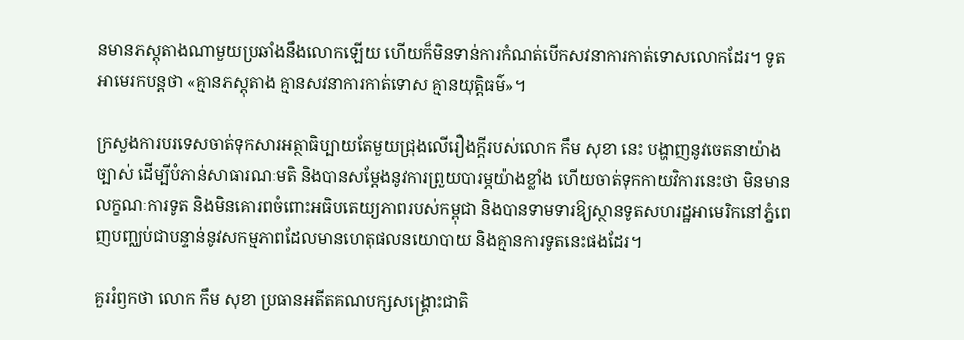នមានភស្តុតាងណាមួយប្រឆាំងនឹងលោកឡើយ ហើយក៏មិនទាន់ការកំណត់បើកសវនាការកាត់ទោសលោកដែរ។ ទូតអាមេរកបន្តថា «គ្មានភស្តុតាង គ្មានសវនាការកាត់ទោស គ្មានយុត្តិធម៌»។

ក្រសួងការបរទេសចាត់ទុកសារអត្ថាធិប្បាយតែមួយជ្រុងលើរឿងក្តីរបស់លោក កឹម សុខា នេះ បង្ហាញនូវចេតនាយ៉ាងច្បាស់ ដើម្បីបំភាន់សាធារណៈមតិ និងបានសម្តែងនូវការព្រួយបារម្ភយ៉ាងខ្លាំង ហើយចាត់ទុកកាយវិការនេះថា មិនមានលក្ខណៈការទូត និងមិនគោរពចំពោះអធិបតេយ្យភាពរបស់កម្ពុជា និងបានទាមទារឱ្យស្ថានទូតសហរដ្ឋអាមេរិកនៅភ្នំពេញបញ្ឈប់ជាបន្ទាន់នូវសកម្មភាពដែលមានហេតុផលនយោបាយ និងគ្មានការទូតនេះផងដែរ។

គួររំឭកថា លោក កឹម សុខា ប្រធានអតីតគណបក្សសង្គ្រោះជាតិ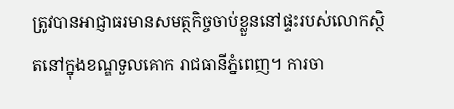ត្រូវបានអាជ្ញាធរមានសមត្ថកិច្ចចាប់ខ្លួននៅផ្ទះរបស់លោកស្ថិតនៅក្នុងខណ្ឌទួលគោក រាជធានីភ្នំពេញ។ ការចា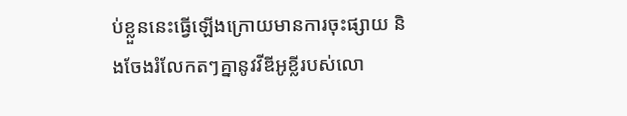ប់ខ្លួននេះធ្វើឡើងក្រោយមានការចុះផ្សាយ និងចែងរំលែកតៗគ្នានូវវីឌីអូខ្លីរបស់លោ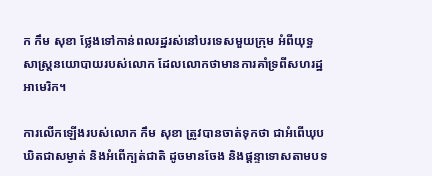ក កឹម សុខា ថ្លែងទៅកាន់ពលរដ្ឋរស់នៅបរទេសមួយក្រុម អំពីយុទ្ធសាស្ដ្រនយោបាយរបស់លោក ដែលលោកថាមានការគាំទ្រពីសហរដ្ឋអាមេរិក។

ការលើកឡើងរបស់លោក កឹម សុខា ត្រូវបានចាត់ទុកថា ជាអំពើឃុបឃិតជាសម្ងាត់ និងអំពើក្បត់ជាតិ ដូចមានចែង និងផ្តន្ទាទោសតាមបទ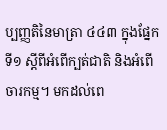ប្បញ្ញតិនៃមាត្រា ៤៤៣ ក្នុងផ្នែកទី១ ស្តីពីអំពើក្បត់ជាតិ និងអំពើចារកម្ម។ មកដល់ពេ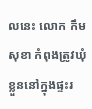លនេះ លោក កឹម សុខា កំពុងត្រូវឃុំខ្លួននៅក្នុងផ្ទះរ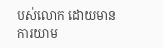បស់លោក ដោយមានការយាម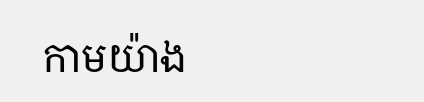កាមយ៉ាង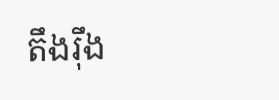តឹងរ៉ឹង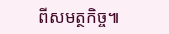ពីសមត្ថកិច្ច៕